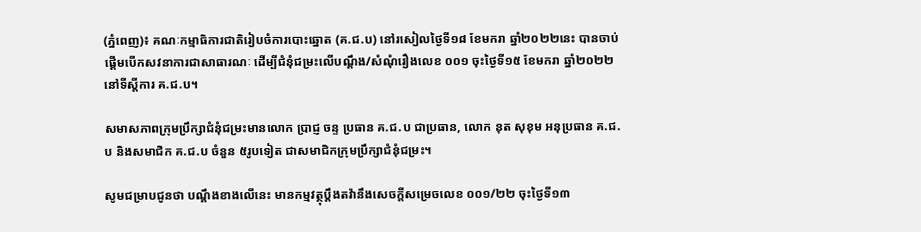(ភ្នំពេញ)៖ គណៈកម្មាធិការជាតិរៀបចំការបោះឆ្នោត (គ.ជ.ប) នៅរសៀលថ្ងៃទី១៨ ខែមករា ឆ្នាំ២០២២នេះ បានចាប់ផ្តើមបើកសវនាការជាសាធារណៈ ដើម្បីជំនុំជម្រះលើបណ្ដឹង/សំណុំរឿងលេខ ០០១ ចុះថ្ងៃទី១៥ ខែមករា ឆ្នាំ២០២២ នៅទីស្ដីការ គ.ជ.ប។

សមាសភាពក្រុមប្រឹក្សាជំនុំជម្រះមានលោក ប្រាជ្ញ ចន្ទ ប្រធាន គ.ជ.ប ជាប្រធាន, លោក នុត សុខុម អនុប្រធាន គ.ជ.ប និងសមាជិក គ.ជ.ប ចំនួន ៥រូបទៀត ជាសមាជិកក្រុមប្រឹក្សាជំនុំជម្រះ។

សូមជម្រាបជូនថា បណ្តឹងខាងលើនេះ មានកម្មវត្ថុប្ដឹងតវ៉ានឹងសេចក្ដីសម្រេចលេខ ០០១/២២ ចុះថ្ងៃទី១៣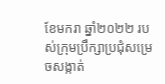ខែមករា ឆ្នាំ២០២២ របស់ក្រុមប្រឹក្សាប្រជុំសម្រេចសង្កាត់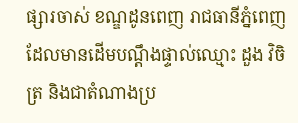ផ្សារចាស់ ខណ្ឌដូនពេញ រាជធានីភ្នំពេញ ដែលមានដើមបណ្ដឹងផ្ទាល់ឈ្មោះ ដួង វិចិត្រ និងជាតំណាងប្រ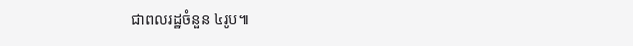ជាពលរដ្ឋចំនួន ៤រូប៕